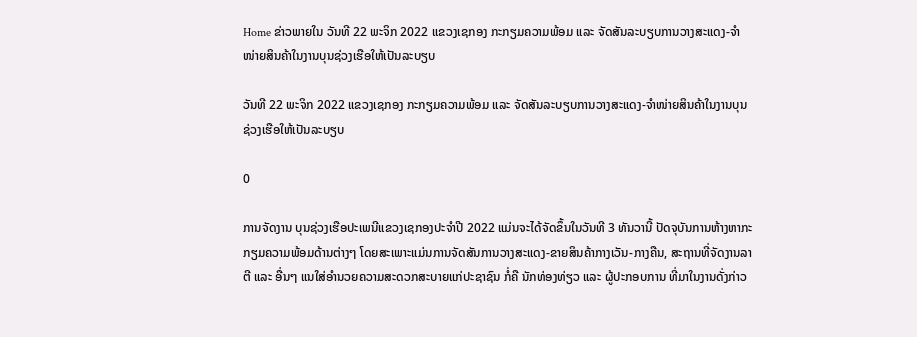Home ຂ່າວພາຍໃນ ວັນທີ 22 ພະຈິກ 2022 ແຂວງເຊກອງ ກະກຽມຄວາມພ້ອມ ແລະ ຈັດສັນລະບຽບການວາງສະແດງ-ຈໍາໜ່າຍສິນຄ້າໃນງານບຸນຊ່ວງເຮືອໃຫ້ເປັນລະບຽບ

ວັນທີ 22 ພະຈິກ 2022 ແຂວງເຊກອງ ກະກຽມຄວາມພ້ອມ ແລະ ຈັດສັນລະບຽບການວາງສະແດງ-ຈໍາໜ່າຍສິນຄ້າໃນງານບຸນຊ່ວງເຮືອໃຫ້ເປັນລະບຽບ

0

ການຈັດງານ ບຸນຊ່ວງເຮືອປະເພນີແຂວງເຊກອງປະຈໍາປີ 2022 ແມ່ນຈະໄດ້ຈັດຂຶ້ນໃນວັນທີ 3 ທັນວານີ້ ປັດຈຸບັນການຫ້າງຫາກະກຽມຄວາມພ້ອມດ້ານຕ່າງໆ ໂດຍສະເພາະແມ່ນການຈັດສັນການວາງສະແດງ-ຂາຍສິນຄ້າກາງເວັນ-ກາງຄືນ, ສະຖານທີ່ຈັດງານລາຕີ ແລະ ອື່ນໆ ແນໃສ່ອໍານວຍຄວາມສະດວກສະບາຍແກ່ປະຊາຊົນ ກໍ່ຄື ນັກທ່ອງທ່ຽວ ແລະ ຜູ້ປະກອບການ ທີ່ມາໃນງານດັ່ງກ່າວ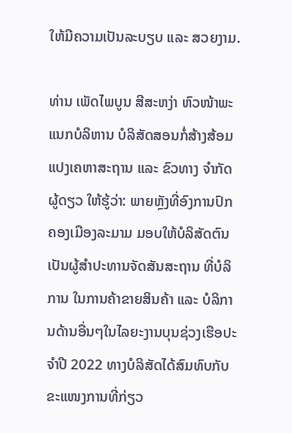ໃຫ້ມີຄວາມເປັນລະບຽບ ແລະ ສວຍງາມ.

ທ່ານ ເພັດໄພບູນ ສີສະຫງ່າ ຫົວໜ້າພະແນກບໍລິຫານ ບໍລິສັດສອນກໍ່ສ້າງສ້ອມແປງເຄຫາສະຖານ ແລະ ຂົວທາງ ຈຳກັດຜູ້ດຽວ ໃຫ້ຮູ້ວ່າ: ພາຍຫຼັງທີ່ອົງການປົກຄອງເມືອງລະມາມ ມອບໃຫ້ບໍລິສັດຕົນ ເປັນຜູ້ສໍາປະທານຈັດສັນສະຖານ ທີ່ບໍລິການ ໃນການຄ້າຂາຍສິນຄ້າ ແລະ ບໍລິການດ້ານອື່ນໆໃນໄລຍະງານບຸນຊ່ວງເຮືອປະຈໍາປີ 2022 ທາງບໍລິສັດໄດ້ສົມທົບກັບຂະແໜງການທີ່ກ່ຽວ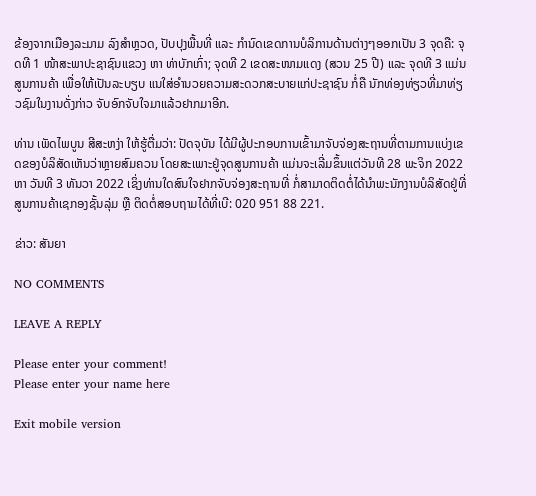ຂ້ອງຈາກເມືອງລະມາມ ລົງສຳຫຼວດ, ປັບປຸງພື້ນທີ່ ແລະ ກໍານົດເຂດການບໍລິການດ້ານຕ່າງໆອອກເປັນ 3 ຈຸດຄື: ຈຸດທີ 1 ໜ້າສະພາປະຊາຊົນແຂວງ ຫາ ທ່າບັກເກົ່າ; ຈຸດທີ 2 ເຂດສະໜາມແດງ (ສວນ 25 ປີ) ແລະ ຈຸດທີ 3 ແມ່ນສູນການຄ້າ ເພື່ອໃຫ້ເປັນລະບຽບ ແນໃສ່ອໍານວຍຄວາມສະດວກສະບາຍແກ່ປະຊາຊົນ ກໍ່ຄື ນັກທ່ອງທ່ຽວທີ່ມາທ່ຽວຊົມໃນງານດັ່ງກ່າວ ຈັບອົກຈັບໃຈມາແລ້ວຢາກມາອີກ.

ທ່ານ ເພັດໄພບູນ ສີສະຫງ່າ ໃຫ້ຮູ້ຕື່ມວ່າ: ປັດຈຸບັນ ໄດ້ມີຜູ້ປະກອບການເຂົ້າມາຈັບຈ່ອງສະຖານທີ່ຕາມການແບ່ງເຂດຂອງບໍລິສັດເຫັນວ່າຫຼາຍສົມຄວນ ໂດຍສະເພາະຢູ່ຈຸດສູນການຄ້າ ແມ່ນຈະເລີ່ມຂຶ້ນແຕ່ວັນທີ 28 ພະຈິກ 2022 ຫາ ວັນທີ 3 ທັນວາ 2022 ເຊິ່ງທ່ານໃດສົນໃຈຢາກຈັບຈ່ອງສະຖານທີ່ ກໍ່ສາມາດຕິດຕໍ່ໄດ້ນໍາພະນັກງານບໍລິສັດຢູ່ທີ່ສູນການຄ້າເຊກອງຊັ້ນລຸ່ມ ຫຼື ຕິດຕໍ່ສອບຖາມໄດ້ທີ່ເບີ: 020 951 88 221.

ຂ່າວ: ສັນຍາ

NO COMMENTS

LEAVE A REPLY

Please enter your comment!
Please enter your name here

Exit mobile version